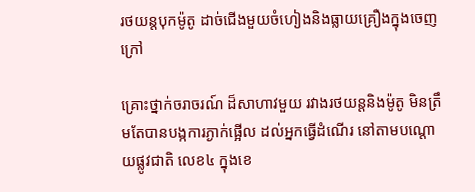រថយន្តបុកម៉ូតូ ដាច់ជើងមួយចំហៀងនិងធ្លាយគ្រឿងក្នុងចេញក្រៅ

គ្រោះថ្នាក់ចរាចរណ៍ ដ៏សាហាវមួយ រវាងរថយន្តនិងម៉ូតូ មិនត្រឹមតែបានបង្កការភ្ងាក់ផ្អើល ដល់អ្នកធ្វើដំណើរ នៅតាមបណ្តោយផ្លូវជាតិ លេខ៤ ក្នុងខេ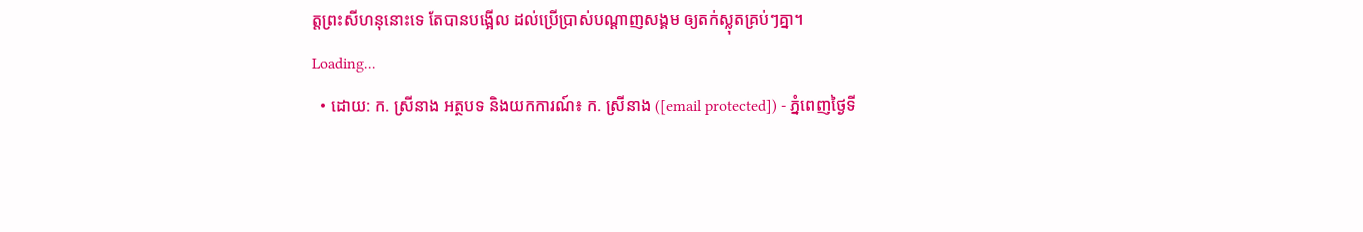ត្តព្រះសីហនុនោះទេ តែបានបង្អើល ដល់ប្រើប្រាស់បណ្ដាញសង្គម ឲ្យតក់ស្លុតគ្រប់ៗគ្នា។
Loading...
  • ដោយ: ក. ស្រីនាង អត្ថបទ និងយកការណ៍៖ ក. ស្រីនាង ([email protected]) - ភ្នំពេញថ្ងៃទី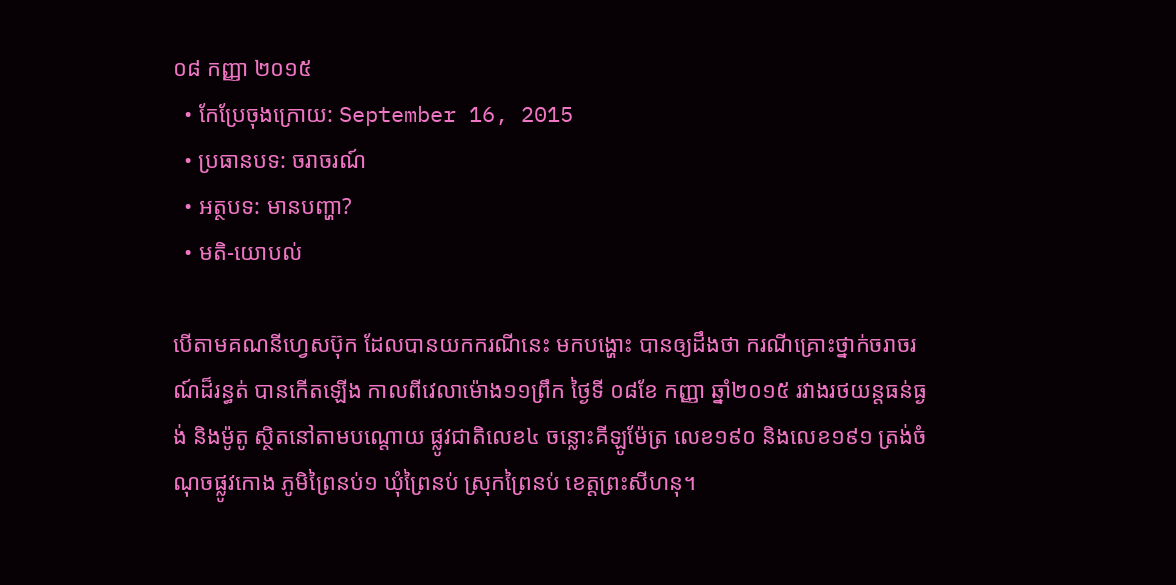០៨ កញ្ញា ២០១៥
  • កែប្រែចុងក្រោយ: September 16, 2015
  • ប្រធានបទ: ចរាចរណ៍
  • អត្ថបទ: មានបញ្ហា?
  • មតិ-យោបល់

បើតាមគណនីហ្វេសប៊ុក ដែលបានយកករណីនេះ មកបង្ហោះ បានឲ្យដឹងថា ករណីគ្រោះថ្នាក់ចរាចរណ៍ដ៏រន្ធត់ បានកើតឡើង កាលពីវេលាម៉ោង១១ព្រឹក ថ្ងៃទី ០៨ខែ កញ្ញា ឆ្នាំ២០១៥ រវាងរថយន្តធន់ធ្ងង់ និងម៉ូតូ ស្ថិតនៅតាមបណ្តោយ ផ្លូវជាតិលេខ៤ ចន្លោះគីឡូម៉ែត្រ លេខ១៩០ និងលេខ១៩១ ត្រង់ចំណុចផ្លូវកោង ភូមិព្រៃនប់១ ឃុំព្រៃនប់ ស្រុកព្រៃនប់ ខេត្តព្រះសីហនុ។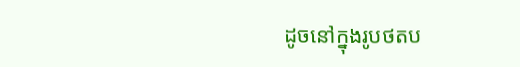ដូចនៅក្នុងរូបថតប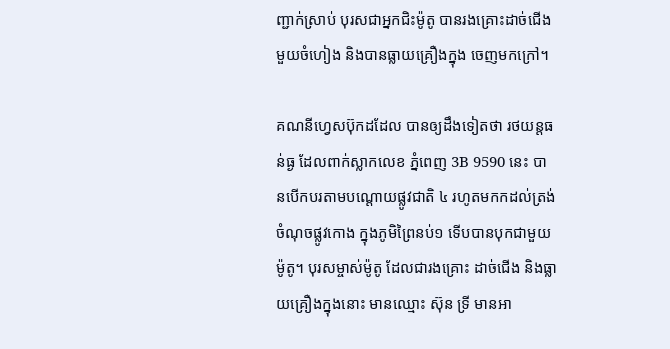ញ្ជាក់ស្រាប់ បុរសជាអ្នកជិះម៉ូតូ បានរងគ្រោះដាច់ជើងមួយចំហៀង និងបានធ្លាយគ្រឿងក្នុង ចេញមកក្រៅ។

គណនីហ្វេសប៊ុកដដែល បានឲ្យដឹងទៀតថា រថយន្តធន់ធ្ង ដែលពាក់ស្លាកលេខ ភ្នំពេញ 3B 9590 នេះ បានបើកបរតាមបណ្តោយផ្លូវជាតិ ៤ រហូតមកកដល់ត្រង់ចំណុចផ្លូវកោង ក្នុងភូមិព្រៃនប់១ ទើបបានបុកជាមួយម៉ូតូ។ បុរសម្ចាស់ម៉ូតូ ដែលជារងគ្រោះ ដាច់ជើង និងធ្លាយគ្រឿងក្នុងនោះ មានឈ្មោះ ស៊ុន ទ្រី មានអា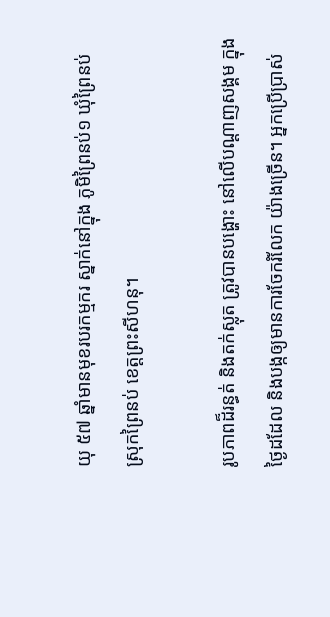យុ ៥៧ ឆ្នាំមានមុខរបរកម្មករ ស្នាក់នៅក្នុង ភូមិព្រៃនប់១ ឃុំព្រៃនប់ ស្រុកព្រៃនប់ ខេត្តព្រះសីហនុ។

រូបភាពដ៏រន្ធត់ និងតក់ស្លុត ត្រូវបានបង្ហោះ នៅលើបណ្ដាញសង្គម ក្នុងថ្ងៃដដែល និងបង្កឲ្យមានការចែករំលែក យ៉ាងច្រើន។ អ្នកប្រើប្រាស់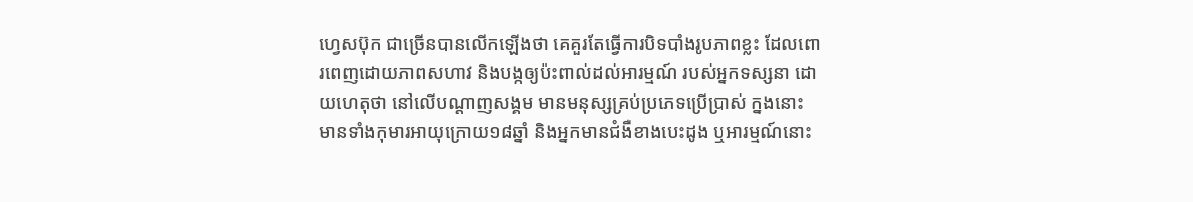ហ្វេសប៊ុក ជាច្រើនបានលើកឡើងថា គេគួរតែធ្វើការបិទបាំងរូបភាពខ្លះ ដែលពោរពេញដោយភាពសហាវ និងបង្កឲ្យប៉ះពាល់ដល់អារម្មណ៍ របស់អ្នកទស្សនា ដោយហេតុថា នៅលើបណ្ដាញសង្គម មានមនុស្សគ្រប់ប្រភេទប្រើប្រាស់ ក្នងនោះ មានទាំងកុមារអាយុក្រោយ១៨ឆ្នាំ និងអ្នកមានជំងឺខាងបេះដូង ឬអារម្មណ៍នោះ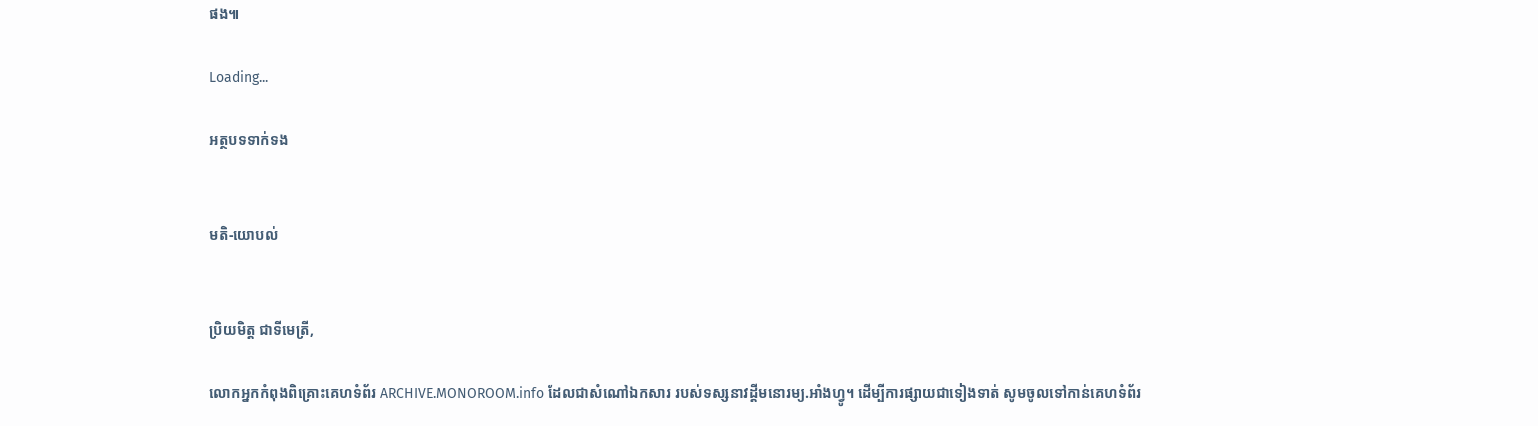ផង៕

Loading...

អត្ថបទទាក់ទង


មតិ-យោបល់


ប្រិយមិត្ត ជាទីមេត្រី,

លោកអ្នកកំពុងពិគ្រោះគេហទំព័រ ARCHIVE.MONOROOM.info ដែលជាសំណៅឯកសារ របស់ទស្សនាវដ្ដីមនោរម្យ.អាំងហ្វូ។ ដើម្បីការផ្សាយជាទៀងទាត់ សូមចូលទៅកាន់គេហទំព័រ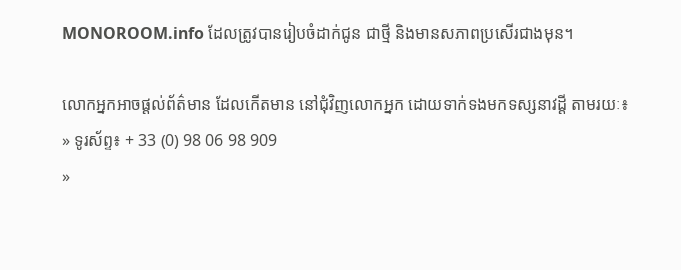MONOROOM.info ដែលត្រូវបានរៀបចំដាក់ជូន ជាថ្មី និងមានសភាពប្រសើរជាងមុន។

លោកអ្នកអាចផ្ដល់ព័ត៌មាន ដែលកើតមាន នៅជុំវិញលោកអ្នក ដោយទាក់ទងមកទស្សនាវដ្ដី តាមរយៈ៖
» ទូរស័ព្ទ៖ + 33 (0) 98 06 98 909
»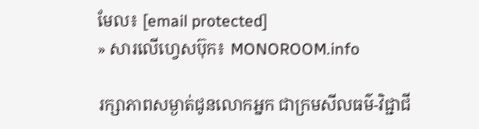មែល៖ [email protected]
» សារលើហ្វេសប៊ុក៖ MONOROOM.info

រក្សាភាពសម្ងាត់ជូនលោកអ្នក ជាក្រមសីលធម៌-វិជ្ជាជី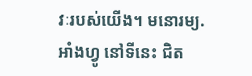វៈរបស់យើង។ មនោរម្យ.អាំងហ្វូ នៅទីនេះ ជិត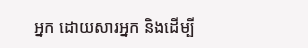អ្នក ដោយសារអ្នក និងដើម្បី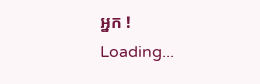អ្នក !
Loading...